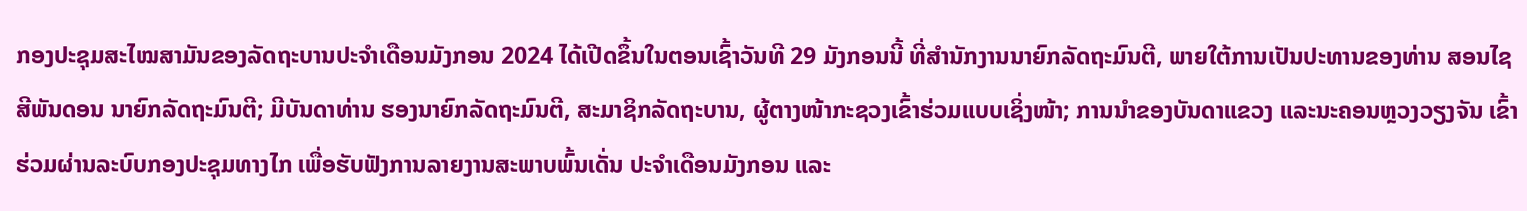ກອງປະຊຸມສະໄໝສາມັນຂອງລັດຖະບານປະຈຳເດືອນມັງກອນ 2024 ໄດ້ເປີດຂຶ້ນໃນຕອນເຊົ້າວັນທີ 29 ມັງກອນນີ້ ທີ່ສໍານັກງານນາຍົກລັດຖະມົນຕີ, ພາຍໃຕ້ການເປັນປະທານຂອງທ່ານ ສອນໄຊ ສີພັນດອນ ນາຍົກລັດຖະມົນຕີ; ມີບັນດາທ່ານ ຮອງນາຍົກລັດຖະມົນຕີ, ສະມາຊິກລັດຖະບານ, ຜູ້ຕາງໜ້າກະຊວງເຂົ້າຮ່ວມແບບເຊິ່ງໜ້າ; ການນໍາຂອງບັນດາແຂວງ ແລະນະຄອນຫຼວງວຽງຈັນ ເຂົ້າຮ່ວມຜ່ານລະບົບກອງປະຊຸມທາງໄກ ເພື່ອຮັບຟັງການລາຍງານສະພາບພົ້ນເດັ່ນ ປະຈຳເດືອນມັງກອນ ແລະ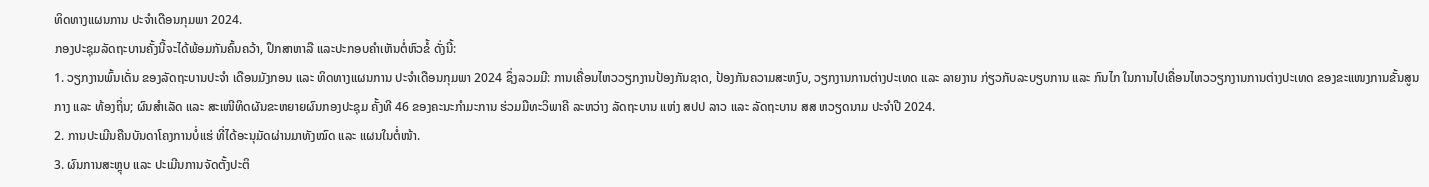ທິດທາງແຜນການ ປະຈຳເດືອນກຸມພາ 2024.
ກອງປະຊຸມລັດຖະບານຄັ້ງນີ້ຈະໄດ້ພ້ອມກັນຄົ້ນຄວ້າ, ປຶກສາຫາລື ແລະປະກອບຄຳເຫັນຕໍ່ຫົວຂໍ້ ດັ່ງນີ້:
1. ວຽກງານພົ້ນເດັ່ນ ຂອງລັດຖະບານປະຈຳ ເດືອນມັງກອນ ແລະ ທິດທາງແຜນການ ປະຈຳເດືອນກຸມພາ 2024 ຊຶ່ງລວມມີ: ການເຄື່ອນໄຫວວຽກງານປ້ອງກັນຊາດ, ປ້ອງກັນຄວາມສະຫງົບ, ວຽກງານການຕ່າງປະເທດ ແລະ ລາຍງານ ກ່ຽວກັບລະບຽບການ ແລະ ກົນໄກ ໃນການໄປເຄື່ອນໄຫວວຽກງານການຕ່າງປະເທດ ຂອງຂະແໜງການຂັ້ນສູນກາງ ແລະ ທ້ອງຖິ່ນ; ຜົນສຳເລັດ ແລະ ສະເໜີທິດຜັນຂະຫຍາຍຜົນກອງປະຊຸມ ຄັ້ງທີ 46 ຂອງຄະນະກຳມະການ ຮ່ວມມືທະວິພາຄີ ລະຫວ່າງ ລັດຖະບານ ແຫ່ງ ສປປ ລາວ ແລະ ລັດຖະບານ ສສ ຫວຽດນາມ ປະຈຳປີ 2024.
2. ການປະເມີນຄືນບັນດາໂຄງການບໍ່ແຮ່ ທີ່ໄດ້ອະນຸມັດຜ່ານມາທັງໝົດ ແລະ ແຜນໃນຕໍ່ໜ້າ.
3. ຜົນການສະຫຼຸບ ແລະ ປະເມີນການຈັດຕັ້ງປະຕິ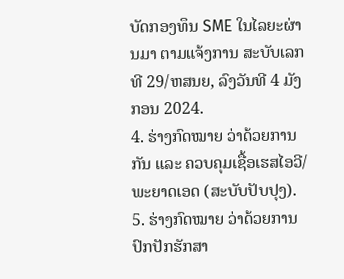ບັດກອງທຶນ SME ໃນໄລຍະຜ່ານມາ ຕາມແຈ້ງການ ສະບັບເລກທີ 29/ຫສນຍ, ລົງວັນທີ 4 ມັງກອນ 2024.
4. ຮ່າງກົດໝາຍ ວ່າດ້ວຍການກັນ ແລະ ຄວບຄຸມເຊື້ອເຮສໄອວີ/ພະຍາດເອດ (ສະບັບປັບປຸງ).
5. ຮ່າງກົດໝາຍ ວ່າດ້ວຍການປົກປັກຮັກສາ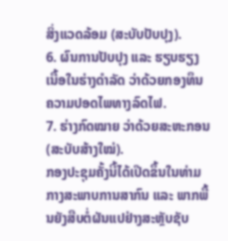ສິ່ງແວດລ້ອມ (ສະບັບປັບປຸງ).
6. ຜົນການປັບປຸງ ແລະ ຮຽບຮຽງ ເນື້ອໃນຮ່າງດໍາລັດ ວ່າດ້ວຍກອງທຶນຄວາມປອດໄພທາງລົດໄຟ.
7. ຮ່າງກົດໝາຍ ວ່າດ້ວຍສະຫະກອນ (ສະບັບສ້າງໃໝ່).
ກອງປະຊຸມຄັ້ງນີ້ໄດ້ເປີດຂຶ້ນໃນທ່າມກາງສະພາບການສາກົນ ແລະ ພາກພື້ນຍັງສືບຕໍ່ຜັນແປຢ່າງສະຫຼັບຊັບ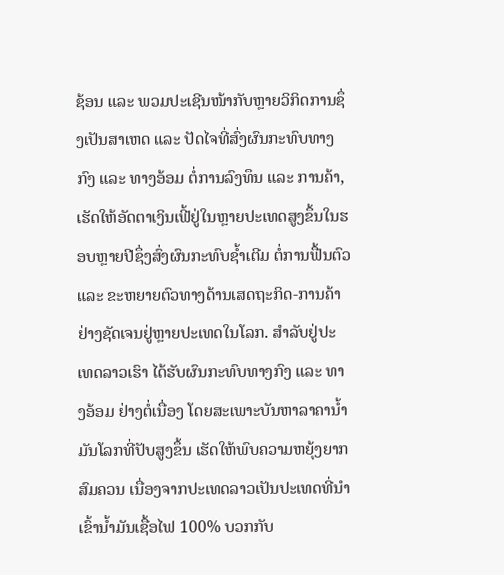ຊ້ອນ ແລະ ພວມປະເຊີນໜ້າກັບຫຼາຍວິກິດການຊຶ່ງເປັນສາເຫດ ແລະ ປັດໄຈທີ່ສົ່ງຜົນກະທົບທາງກົງ ແລະ ທາງອ້ອມ ຕໍ່ການລົງທຶນ ແລະ ການຄ້າ, ເຮັດໃຫ້ອັດຕາເງິນເຟີ້ຢູ່ໃນຫຼາຍປະເທດສູງຂຶ້ນໃນຮອບຫຼາຍປີຊຶ່ງສົ່ງຜົນກະທົບຊໍ້າເຕີມ ຕໍ່ການຟື້ນຕົວ ແລະ ຂະຫຍາຍຕົວທາງດ້ານເສດຖະກິດ-ການຄ້າ ຢ່າງຊັດເຈນຢູ່ຫຼາຍປະເທດໃນໂລກ. ສໍາລັບຢູ່ປະເທດລາວເຮົາ ໄດ້ຮັບຜົນກະທົບທາງກົງ ແລະ ທາງອ້ອມ ຢ່າງຕໍ່ເນື່ອງ ໂດຍສະເພາະບັນຫາລາຄານໍ້າມັນໂລກທີ່ປັບສູງຂຶ້ນ ເຮັດໃຫ້ພົບຄວາມຫຍຸ້ງຍາກສົມຄວນ ເນື່ອງຈາກປະເທດລາວເປັນປະເທດທີ່ນຳເຂົ້ານໍ້າມັນເຊື້ອໄຟ 100% ບວກກັບ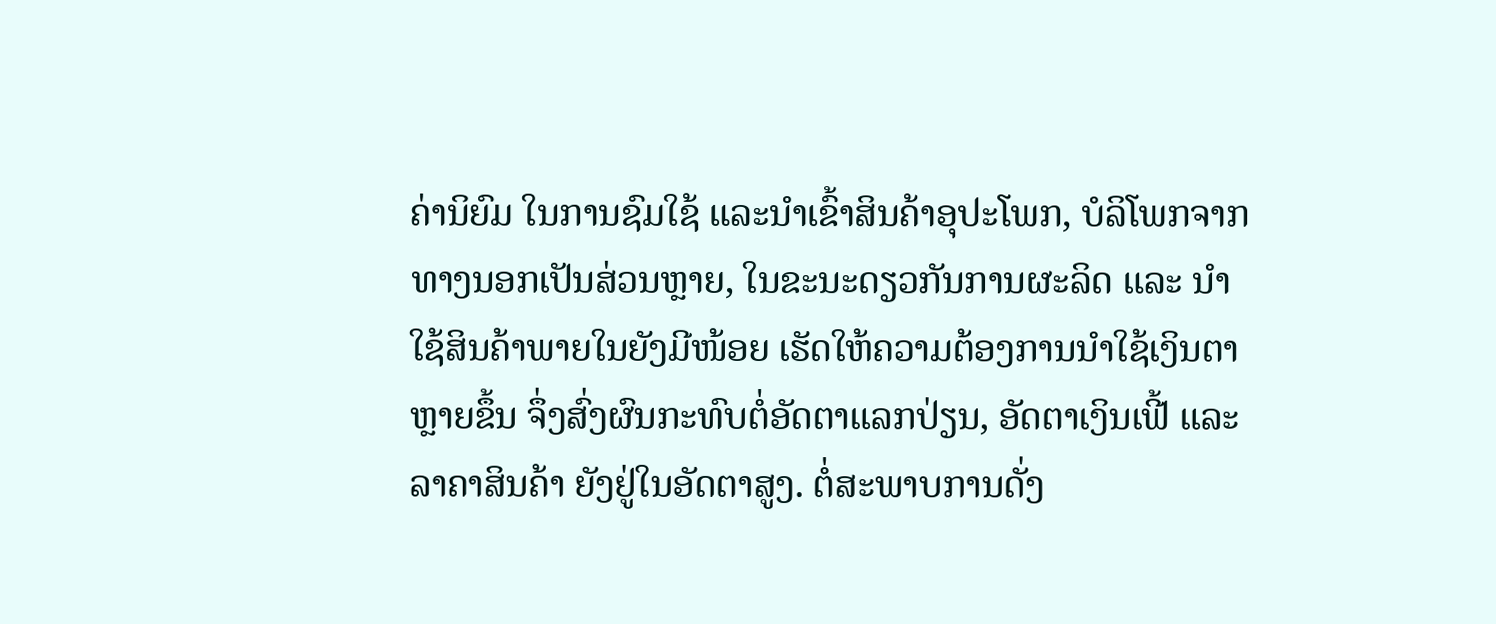ຄ່ານິຍົມ ໃນການຊົມໃຊ້ ແລະນຳເຂົ້າສິນຄ້າອຸປະໂພກ, ບໍລິໂພກຈາກທາງນອກເປັນສ່ວນຫຼາຍ, ໃນຂະນະດຽວກັນການຜະລິດ ແລະ ນຳໃຊ້ສິນຄ້າພາຍໃນຍັງມີໜ້ອຍ ເຮັດໃຫ້ຄວາມຕ້ອງການນຳໃຊ້ເງິນຕາຫຼາຍຂຶ້ນ ຈຶ່ງສົ່ງຜົນກະທົບຕໍ່ອັດຕາແລກປ່ຽນ, ອັດຕາເງິນເຟີ້ ແລະລາຄາສິນຄ້າ ຍັງຢູ່ໃນອັດຕາສູງ. ຕໍ່ສະພາບການດັ່ງ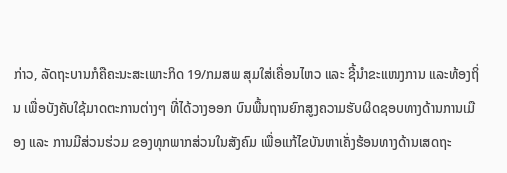ກ່າວ, ລັດຖະບານກໍຄືຄະນະສະເພາະກິດ 19/ກມສພ ສຸມໃສ່ເຄື່ອນໄຫວ ແລະ ຊີ້ນຳຂະແໜງການ ແລະທ້ອງຖິ່ນ ເພື່ອບັງຄັບໃຊ້ມາດຕະການຕ່າງໆ ທີ່ໄດ້ວາງອອກ ບົນພື້ນຖານຍົກສູງຄວາມຮັບຜິດຊອບທາງດ້ານການເມືອງ ແລະ ການມີສ່ວນຮ່ວມ ຂອງທຸກພາກສ່ວນໃນສັງຄົມ ເພື່ອແກ້ໄຂບັນຫາເຄັ່ງຮ້ອນທາງດ້ານເສດຖະ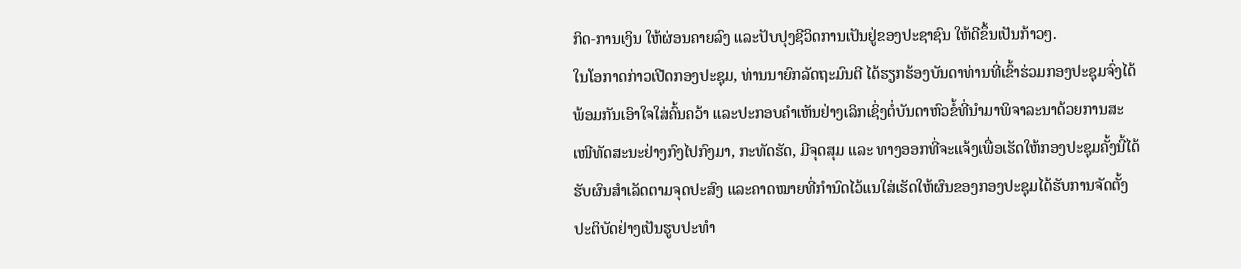ກິດ-ການເງິນ ໃຫ້ຜ່ອນຄາຍລົງ ແລະປັບປຸງຊີວິດການເປັນຢູ່ຂອງປະຊາຊົນ ໃຫ້ດີຂຶ້ນເປັນກ້າວໆ.
ໃນໂອກາດກ່າວເປີດກອງປະຊຸມ, ທ່ານນາຍົກລັດຖະມົນຕີ ໄດ້ຮຽກຮ້ອງບັນດາທ່ານທີ່ເຂົ້າຮ່ວມກອງປະຊຸມຈົ່ງໄດ້ພ້ອມກັນເອົາໃຈໃສ່ຄົ້ນຄວ້າ ແລະປະກອບຄໍາເຫັນຢ່າງເລິກເຊິ່ງຕໍ່ບັນດາຫົວຂໍ້ທີ່ນຳມາພິຈາລະນາດ້ວຍການສະເໜີທັດສະນະຢ່າງກົງໄປກົງມາ, ກະທັດຮັດ, ມີຈຸດສຸມ ແລະ ທາງອອກທີ່ຈະແຈ້ງເພື່ອເຮັດໃຫ້ກອງປະຊຸມຄັ້ງນີ້ໄດ້ຮັບຜົນສຳເລັດຕາມຈຸດປະສົງ ແລະຄາດໝາຍທີ່ກຳນົດໄວ້ແນໃສ່ເຮັດໃຫ້ຜົນຂອງກອງປະຊຸມໄດ້ຮັບການຈັດຕັ້ງປະຕິບັດຢ່າງເປັນຮູບປະທໍາ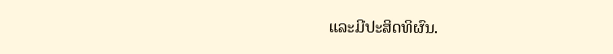ແລະມີປະສິດທິຜົນ.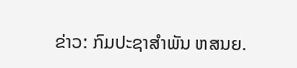ຂ່າວ: ກົມປະຊາສຳພັນ ຫສນຍ.